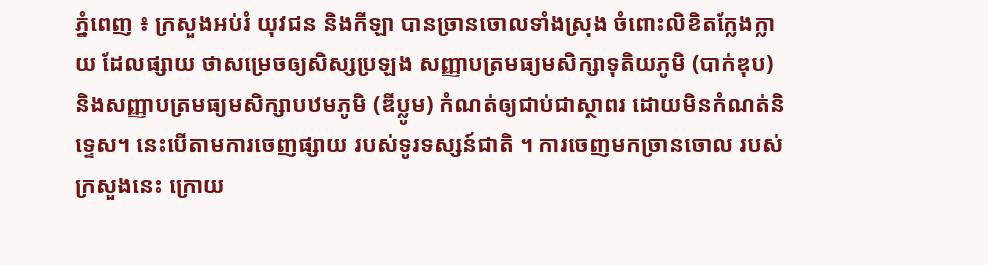ភ្នំពេញ ៖ ក្រសួងអប់រំ យុវជន និងកីឡា បានច្រានចោលទាំងស្រុង ចំពោះលិខិតក្លែងក្លាយ ដែលផ្សាយ ថាសម្រេចឲ្យសិស្សប្រឡង សញ្ញាបត្រមធ្យមសិក្សាទុតិយភូមិ (បាក់ឌុប) និងសញ្ញាបត្រមធ្យមសិក្សាបឋមភូមិ (ឌីប្លូម) កំណត់ឲ្យជាប់ជាស្ថាពរ ដោយមិនកំណត់និទ្ទេស។ នេះបើតាមការចេញផ្សាយ របស់ទូរទស្សន៍ជាតិ ។ ការចេញមកច្រានចោល របស់ក្រសួងនេះ ក្រោយ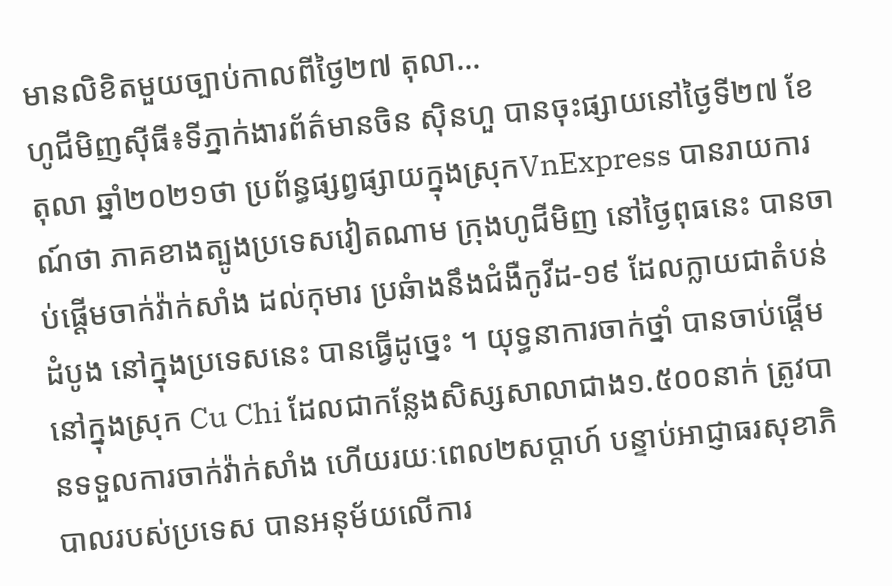មានលិខិតមួយច្បាប់កាលពីថ្ងៃ២៧ តុលា...
ហូជីមិញស៊ីធី៖ទីភ្នាក់ងារព័ត៌មានចិន ស៊ិនហួ បានចុះផ្សាយនៅថ្ងៃទី២៧ ខែតុលា ឆ្នាំ២០២១ថា ប្រព័ន្ធផ្សព្វផ្សាយក្នុងស្រុកVnExpress បានរាយការណ៍ថា ភាគខាងត្បូងប្រទេសវៀតណាម ក្រុងហូជីមិញ នៅថ្ងៃពុធនេះ បានចាប់ផ្តើមចាក់វ៉ាក់សាំង ដល់កុមារ ប្រឆំាងនឹងជំងឺកូវីដ-១៩ ដែលក្លាយជាតំបន់ដំបូង នៅក្នុងប្រទេសនេះ បានធ្វើដូច្នេះ ។ យុទ្ធនាការចាក់ថ្នាំ បានចាប់ផ្តើមនៅក្នុងស្រុក Cu Chi ដែលជាកន្លែងសិស្សសាលាជាង១.៥០០នាក់ ត្រូវបានទទួលការចាក់វ៉ាក់សាំង ហើយរយៈពេល២សប្តាហ៍ បន្ទាប់អាជ្ញាធរសុខាភិបាលរបស់ប្រទេស បានអនុម័យលើការ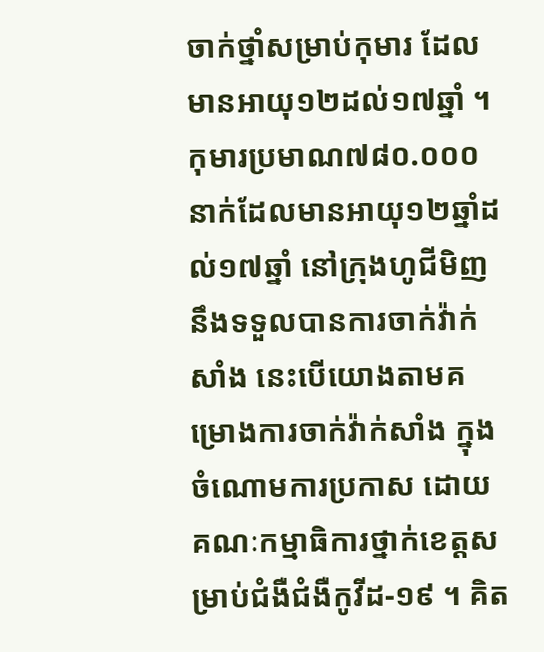ចាក់ថ្នាំសម្រាប់កុមារ ដែលមានអាយុ១២ដល់១៧ឆ្នាំ ។ កុមារប្រមាណ៧៨០.០០០នាក់ដែលមានអាយុ១២ឆ្នាំដល់១៧ឆ្នាំ នៅក្រុងហូជីមិញ នឹងទទួលបានការចាក់វ៉ាក់សាំង នេះបើយោងតាមគម្រោងការចាក់វ៉ាក់សាំង ក្នុងចំណោមការប្រកាស ដោយគណៈកម្មាធិការថ្នាក់ខេត្តសម្រាប់ជំងឺជំងឺកូវីដ-១៩ ។ គិត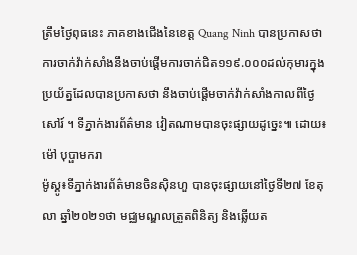ត្រឹមថ្ងៃពុធនេះ ភាគខាងជើងនៃខេត្ត Quang Ninh បានប្រកាសថា ការចាក់វ៉ាក់សាំងនឹងចាប់ផ្តើមការចាក់ជិត១១៩.០០០ដល់កុមារក្នុងប្រយ័ត្នដែលបានប្រកាសថា នឹងចាប់ផ្តើមចាក់វ៉ាក់សាំងកាលពីថ្ងៃសៅរ៍ ។ ទីភ្នាក់ងារព័ត៌មាន វៀតណាមបានចុះផ្សាយដូច្នេះ៕ ដោយ៖ ម៉ៅ បុប្ផាមករា
ម៉ូស្គូ៖ទីភ្នាក់ងារព័ត៌មានចិនស៊ិនហួ បានចុះផ្សាយនៅថ្ងៃទី២៧ ខែតុលា ឆ្នាំ២០២១ថា មជ្ឈមណ្ឌលត្រួតពិនិត្យ និងឆ្លើយត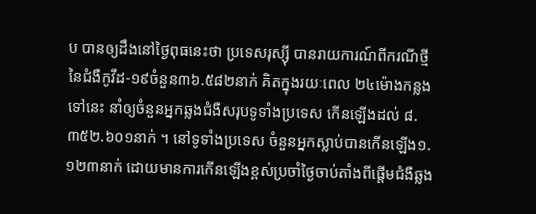ប បានឲ្យដឹងនៅថ្ងៃពុធនេះថា ប្រទេសរុស្ស៊ី បានរាយការណ៍ពីករណីថ្មីនៃជំងឺកូវីដ-១៩ចំនួន៣៦.៥៨២នាក់ គិតក្នុងរយៈពេល ២៤ម៉ោងកន្លងទៅនេះ នាំឲ្យចំនួនអ្នកឆ្លងជំងឺសរុបទូទាំងប្រទេស កើនឡើងដល់ ៨.៣៥២.៦០១នាក់ ។ នៅទូទាំងប្រទេស ចំនួនអ្នកស្លាប់បានកើនឡើង១.១២៣នាក់ ដោយមានការកើនឡើងខ្ពស់ប្រចាំថ្ងៃចាប់តាំងពីផ្តើមជំងឺឆ្លង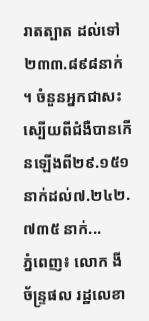រាតត្បាត ដល់ទៅ២៣៣.៨៩៨នាក់ ។ ចំនួនអ្នកជាសះស្បើយពីជំងឺបានកើនឡើងពី២៩.១៥១នាក់ដល់៧.២៤២.៧៣៥ នាក់...
ភ្នំពេញ៖ លោក ងី ច័ន្ទ្រផល រដ្ឋលេខា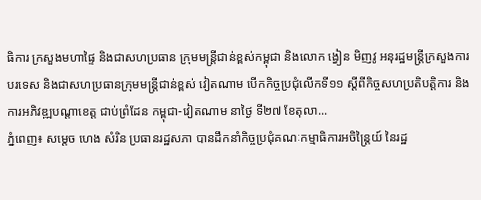ធិការ ក្រសួងមហាផ្ទៃ និងជាសហប្រធាន ក្រុមមន្ត្រីជាន់ខ្ពស់កម្ពុជា និងលោក ង្វៀន មិញវូ អនុរដ្ឋមន្ត្រីក្រសួងការបរទេស និងជាសហប្រធានក្រុមមន្ត្រីជាន់ខ្ពស់ វៀតណាម បេីកកិច្ចប្រជុំលើកទី១១ ស្តីពីកិច្ចសហប្រតិបត្តិការ និងការអភិវឌ្ឍបណ្តាខេត្ត ជាប់ព្រំដែន កម្ពុជា-វៀតណាម នាថ្ងៃ ទី២៧ ខែតុលា...
ភ្នំពេញ៖ សម្តេច ហេង សំរិន ប្រធានរដ្ឋសភា បានដឹកនាំកិច្ចប្រជុំគណៈកម្មាធិការអចិន្រ្តៃយ៍ នៃរដ្ឋ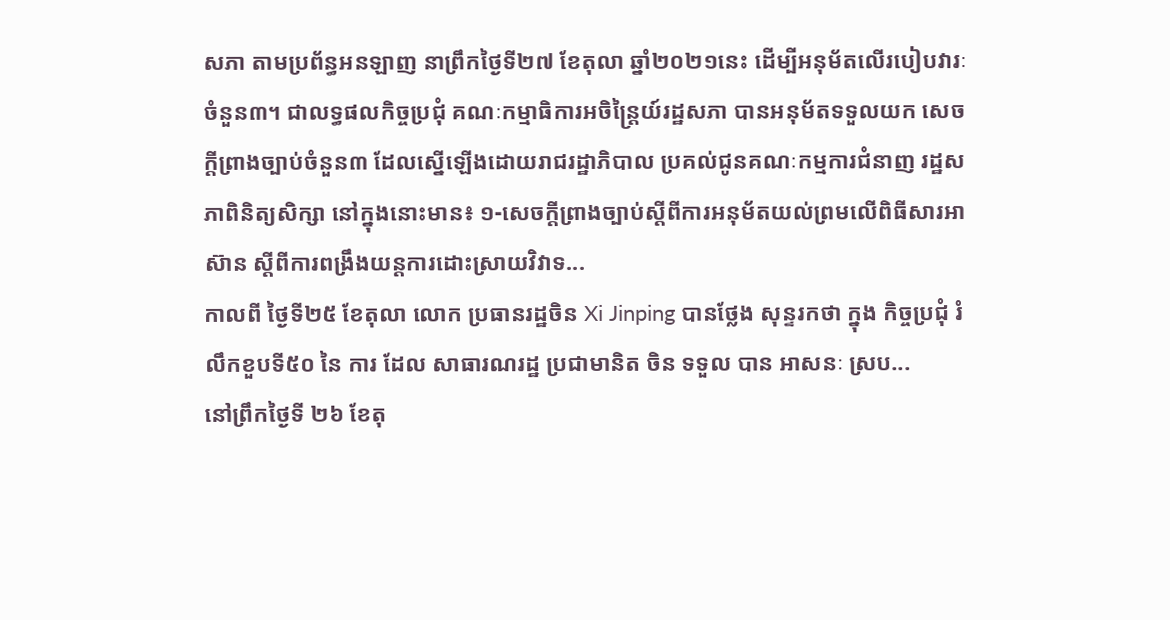សភា តាមប្រព័ន្ធអនឡាញ នាព្រឹកថ្ងៃទី២៧ ខែតុលា ឆ្នាំ២០២១នេះ ដើម្បីអនុម័តលើរបៀបវារៈចំនួន៣។ ជាលទ្ធផលកិច្ចប្រជុំ គណៈកម្មាធិការអចិន្រ្តៃយ៍រដ្ឋសភា បានអនុម័តទទួលយក សេចក្តីព្រាងច្បាប់ចំនួន៣ ដែលស្នើឡើងដោយរាជរដ្ឋាភិបាល ប្រគល់ជូនគណៈកម្មការជំនាញ រដ្ឋសភាពិនិត្យសិក្សា នៅក្នុងនោះមាន៖ ១-សេចក្តីព្រាងច្បាប់ស្តីពីការអនុម័តយល់ព្រមលើពិធីសារអាស៊ាន ស្តីពីការពង្រឹងយន្តការដោះស្រាយវិវាទ...
កាលពី ថ្ងៃទី២៥ ខែតុលា លោក ប្រធានរដ្ឋចិន Xi Jinping បានថ្លែង សុន្ទរកថា ក្នុង កិច្ចប្រជុំ រំលឹកខួបទី៥០ នៃ ការ ដែល សាធារណរដ្ឋ ប្រជាមានិត ចិន ទទួល បាន អាសនៈ ស្រប...
នៅព្រឹកថ្ងៃទី ២៦ ខែតុ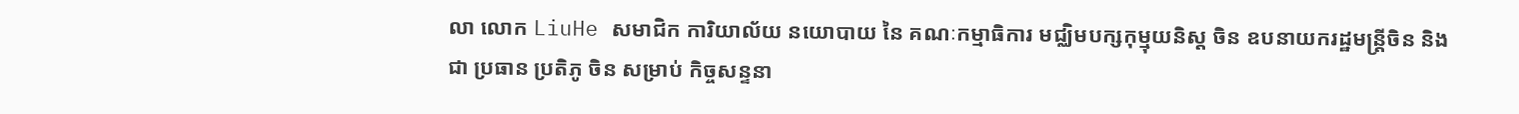លា លោក LiuHe សមាជិក ការិយាល័យ នយោបាយ នៃ គណៈកម្មាធិការ មជ្ឈិមបក្សកុម្មុយនិស្ត ចិន ឧបនាយករដ្ឋមន្ត្រីចិន និងជា ប្រធាន ប្រតិភូ ចិន សម្រាប់ កិច្ចសន្ទនា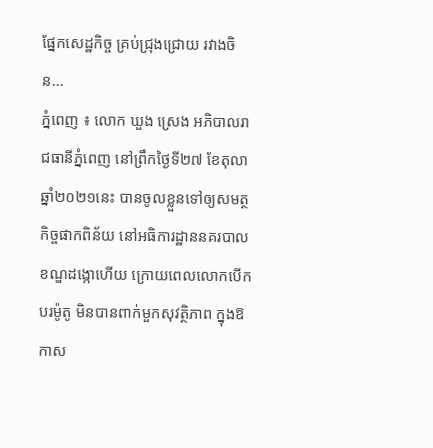ផ្នែកសេដ្ឋកិច្ច គ្រប់ជ្រុងជ្រោយ រវាងចិន...
ភ្នំពេញ ៖ លោក ឃួង ស្រេង អភិបាលរាជធានីភ្នំពេញ នៅព្រឹកថ្ងៃទី២៧ ខែតុលា ឆ្នាំ២០២១នេះ បានចូលខ្លួនទៅឲ្យសមត្ថកិច្ចផាកពិន័យ នៅអធិការដ្ឋាននគរបាល ខណ្ឌដង្កោហើយ ក្រោយពេលលោកបើកបរម៉ូតូ មិនបានពាក់មួកសុវត្ថិភាព ក្នុងឱកាស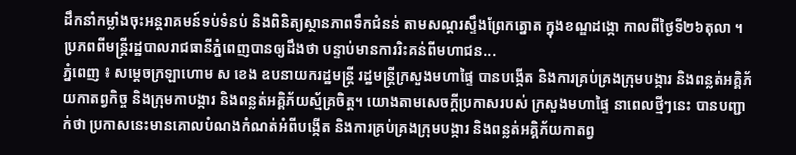ដឹកនាំកម្លាំងចុះអន្តរាគមន៍ទប់ទំនប់ និងពិនិត្យស្ថានភាពទឹកជំនន់ តាមសណ្តរស្ទឹងព្រែកត្នោត ក្នុងខណ្ឌដង្កោ កាលពីថ្ងៃទី២៦តុលា ។ ប្រភពពីមន្ត្រីរដ្ឋបាលរាជធានីភ្នំពេញបានឲ្យដឹងថា បន្ទាប់មានការរិះគន់ពីមហាជន...
ភ្នំពេញ ៖ សម្ដេចក្រឡាហោម ស ខេង ឧបនាយករដ្ឋមន្ត្រី រដ្ឋមន្ត្រីក្រសួងមហាផ្ទៃ បានបង្កើត និងការគ្រប់គ្រងក្រុមបង្ការ និងពន្លត់អគ្គិភ័យកាតព្វកិច្ច និងក្រុមកាបង្ការ និងពន្លត់អគ្គិភ័យស្ម័គ្រចិត្ត។ យោងតាមសេចក្ដីប្រកាសរបស់ ក្រសួងមហាផ្ទៃ នាពេលថ្មីៗនេះ បានបញ្ជាក់ថា ប្រកាសនេះមានគោលបំណងកំណត់អំពីបង្កើត និងការគ្រប់គ្រងក្រុមបង្ការ និងពន្លត់អគ្គិភ័យកាតព្វ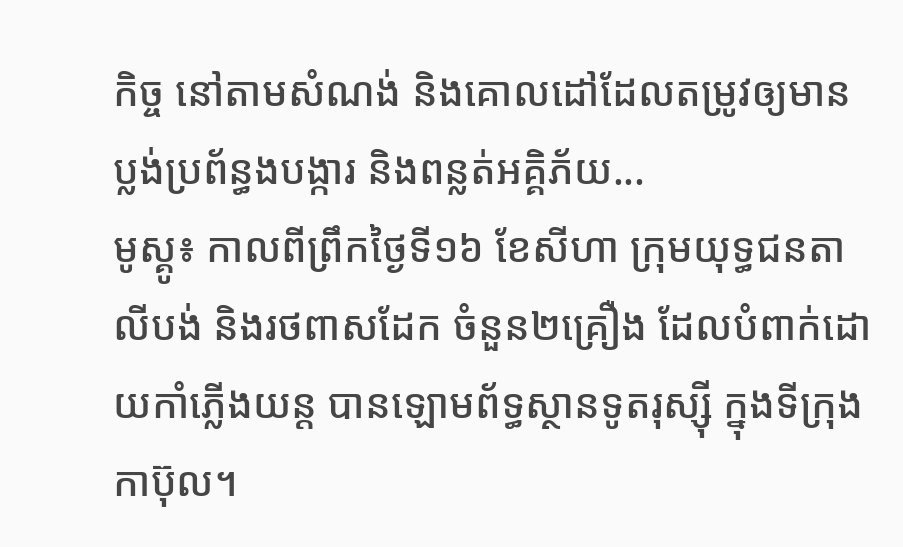កិច្ច នៅតាមសំណង់ និងគោលដៅដែលតម្រូវឲ្យមានប្លង់ប្រព័ន្ធងបង្ការ និងពន្លត់អគ្គិភ័យ...
មូស្គូ៖ កាលពីព្រឹកថ្ងៃទី១៦ ខែសីហា ក្រុមយុទ្ធជនតាលីបង់ និងរថពាសដែក ចំនួន២គ្រឿង ដែលបំពាក់ដោយកាំភ្លើងយន្ត បានឡោមព័ទ្ធស្ថានទូតរុស្ស៊ី ក្នុងទីក្រុងកាប៊ុល។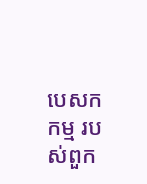បេសកកម្ម របស់ពួក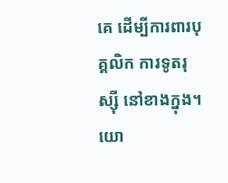គេ ដើម្បីការពារបុគ្គលិក ការទូតរុស្ស៊ី នៅខាងក្នុង។ យោ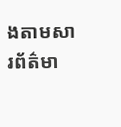ងតាមសារព័ត៌មា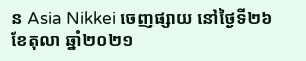ន Asia Nikkei ចេញផ្សាយ នៅថ្ងៃទី២៦ ខែតុលា ឆ្នាំ២០២១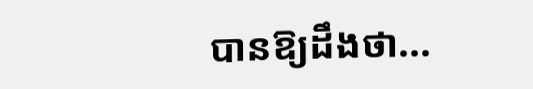បានឱ្យដឹងថា...